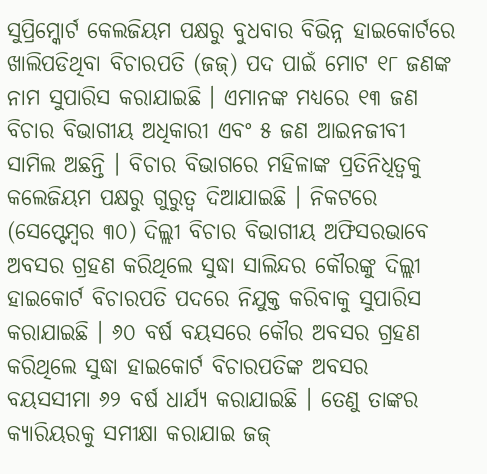ସୁପ୍ରିମ୍କୋର୍ଟ କେଲଜିୟମ ପକ୍ଷରୁ ବୁଧବାର ବିଭିନ୍ନ ହାଇକୋର୍ଟରେ ଖାଲିପଡିଥିବା ବିଚାରପତି (ଜଜ୍) ପଦ ପାଇଁ ମୋଟ ୧୮ ଜଣଙ୍କ ନାମ ସୁପାରିସ କରାଯାଇଛି । ଏମାନଙ୍କ ମଧ୍ୟରେ ୧୩ ଜଣ ବିଚାର ବିଭାଗୀୟ ଅଧିକାରୀ ଏବଂ ୫ ଜଣ ଆଇନଜୀବୀ ସାମିଲ ଅଛନ୍ତି । ବିଚାର ବିଭାଗରେ ମହିଳାଙ୍କ ପ୍ରତିନିଧିତ୍ୱକୁ କଲେଜିୟମ ପକ୍ଷରୁ ଗୁରୁତ୍ୱ ଦିଆଯାଇଛି । ନିକଟରେ (ସେପ୍ଟେମ୍ବର ୩୦) ଦିଲ୍ଲୀ ବିଚାର ବିଭାଗୀୟ ଅଫିସରଭାବେ ଅବସର ଗ୍ରହଣ କରିଥିଲେ ସୁଦ୍ଧା ସାଲିନ୍ଦର କୌରଙ୍କୁ ଦିଲ୍ଲୀ ହାଇକୋର୍ଟ ବିଚାରପତି ପଦରେ ନିଯୁକ୍ତ କରିବାକୁ ସୁପାରିସ କରାଯାଇଛି । ୬୦ ବର୍ଷ ବୟସରେ କୌର ଅବସର ଗ୍ରହଣ କରିଥିଲେ ସୁଦ୍ଧା ହାଇକୋର୍ଟ ବିଚାରପତିଙ୍କ ଅବସର ବୟସସୀମା ୬୨ ବର୍ଷ ଧାର୍ଯ୍ୟ କରାଯାଇଛି । ତେଣୁ ତାଙ୍କର କ୍ୟାରିୟରକୁ ସମୀକ୍ଷା କରାଯାଇ ଜଜ୍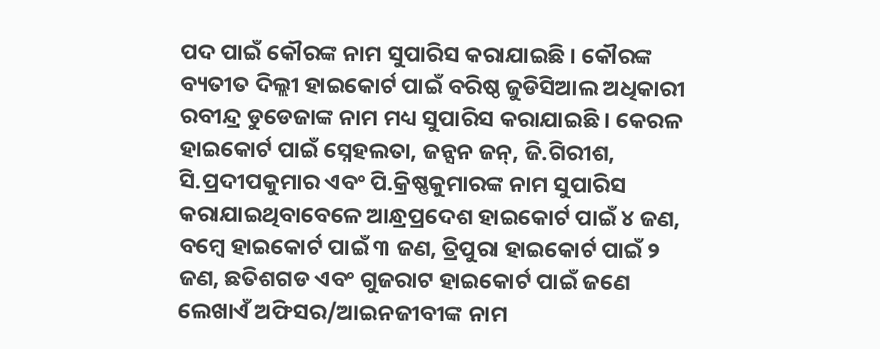ପଦ ପାଇଁ କୌରଙ୍କ ନାମ ସୁପାରିସ କରାଯାଇଛି । କୌରଙ୍କ ବ୍ୟତୀତ ଦିଲ୍ଲୀ ହାଇକୋର୍ଟ ପାଇଁ ବରିଷ୍ଠ ଜୁଡିସିଆଲ ଅଧିକାରୀ ରବୀନ୍ଦ୍ର ଡୁଡେଜାଙ୍କ ନାମ ମଧ୍ୟ ସୁପାରିସ କରାଯାଇଛି । କେରଳ ହାଇକୋର୍ଟ ପାଇଁ ସ୍ନେହଲତା, ଜନ୍ସନ ଜନ୍, ଜି.ଗିରୀଶ, ସି.ପ୍ରଦୀପକୁମାର ଏବଂ ପି.କ୍ରିଷ୍ଣକୁମାରଙ୍କ ନାମ ସୁପାରିସ କରାଯାଇଥିବାବେଳେ ଆନ୍ଧ୍ରପ୍ରଦେଶ ହାଇକୋର୍ଟ ପାଇଁ ୪ ଜଣ, ବମ୍ବେ ହାଇକୋର୍ଟ ପାଇଁ ୩ ଜଣ, ତ୍ରିପୁରା ହାଇକୋର୍ଟ ପାଇଁ ୨ ଜଣ, ଛତିଶଗଡ ଏବଂ ଗୁଜରାଟ ହାଇକୋର୍ଟ ପାଇଁ ଜଣେ ଲେଖାଏଁ ଅଫିସର/ଆଇନଜୀବୀଙ୍କ ନାମ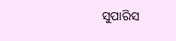ସୁପାରିସ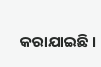କରାଯାଇଛି ।